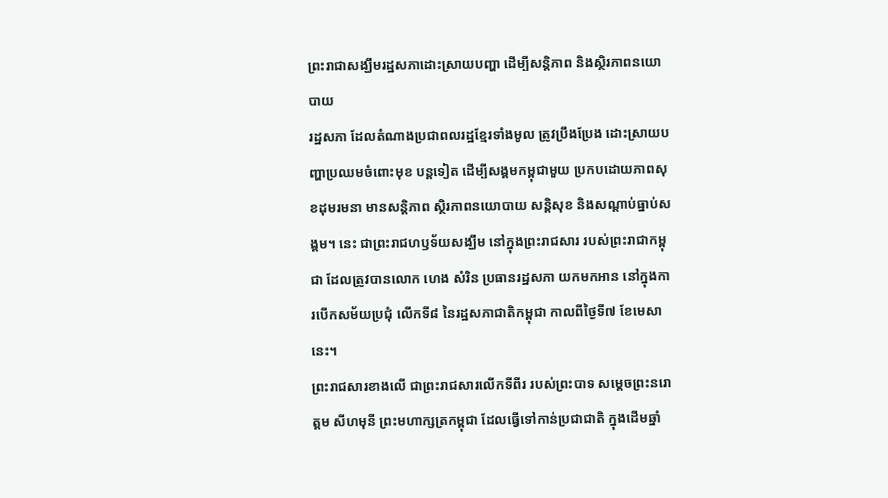ព្រះរាជាសង្ឃឹមរដ្ឋសភាដោះស្រាយបញ្ហា ដើម្បីសន្តិភាព និងស្ថិរភាពនយោបាយ
រដ្ឋសភា ដែលតំណាងប្រជាពលរដ្ឋខ្មែរទាំងមូល ត្រូវប្រឹងប្រែង ដោះស្រាយបញ្ហាប្រឈមចំពោះមុខ បន្តទៀត ដើម្បីសង្គមកម្ពុជាមួយ ប្រកបដោយភាពសុខដុមរមនា មានសន្តិភាព ស្ថិរភាពនយោបាយ សន្តិសុខ និងសណ្តាប់ធ្នាប់សង្គម។ នេះ ជាព្រះរាជហឫទ័យសង្ឃឹម នៅក្នុងព្រះរាជសារ របស់ព្រះរាជាកម្ពុជា ដែលត្រូវបានលោក ហេង សំរិន ប្រធានរដ្ឋសភា យកមកអាន នៅក្នុងការបើកសម័យប្រជុំ លើកទី៨ នៃរដ្ឋសភាជាតិកម្ពុជា កាលពីថ្ងៃទី៧ ខែមេសានេះ។
ព្រះរាជសារខាងលើ ជាព្រះរាជសារលើកទីពីរ របស់ព្រះបាទ សម្ដេចព្រះនរោត្ដម សីហមុនី ព្រះមហាក្សត្រកម្ពុជា ដែលធ្វើទៅកាន់ប្រជាជាតិ ក្នុងដើមឆ្នាំ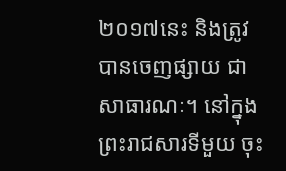២០១៧នេះ និងត្រូវបានចេញផ្សាយ ជាសាធារណៈ។ នៅក្នុងព្រះរាជសារទីមួយ ចុះ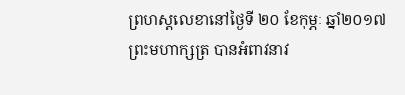ព្រហស្ដលេខានៅថ្ងៃទី ២០ ខែកុម្ភៈ ឆ្នាំ២០១៧ ព្រះមហាក្សត្រ បានអំពាវនាវ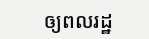ឲ្យពលរដ្ឋ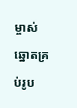ម្ចាស់ឆ្នោតគ្រប់រូប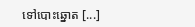ទៅបោះឆ្នោត [...]